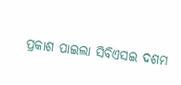ପ୍ରକାଶ ପାଇଲା ସିବିଏସଇ ଦଶମ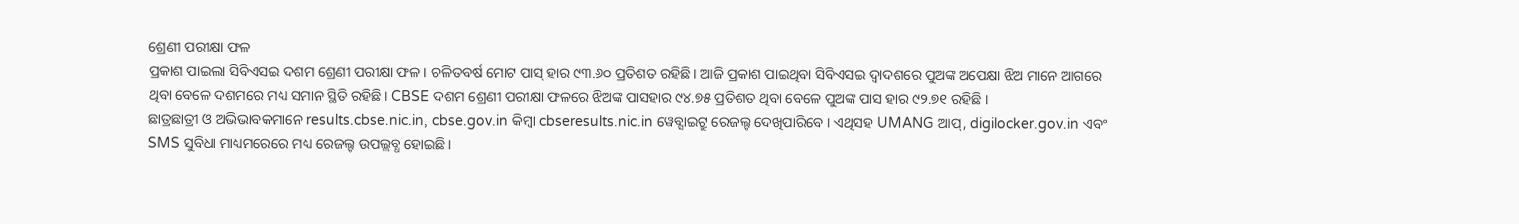ଶ୍ରେଣୀ ପରୀକ୍ଷା ଫଳ
ପ୍ରକାଶ ପାଇଲା ସିବିଏସଇ ଦଶମ ଶ୍ରେଣୀ ପରୀକ୍ଷା ଫଳ। ଚଳିତବର୍ଷ ମୋଟ ପାସ୍ ହାର ୯୩.୬୦ ପ୍ରତିଶତ ରହିଛି। ଆଜି ପ୍ରକାଶ ପାଇଥିବା ସିବିଏସଇ ଦ୍ବାଦଶରେ ପୁଅଙ୍କ ଅପେକ୍ଷା ଝିଅ ମାନେ ଆଗରେ ଥିବା ବେଳେ ଦଶମରେ ମଧ୍ୟ ସମାନ ସ୍ଥିତି ରହିଛି। CBSE ଦଶମ ଶ୍ରେଣୀ ପରୀକ୍ଷା ଫଳରେ ଝିଅଙ୍କ ପାସହାର ୯୪.୭୫ ପ୍ରତିଶତ ଥିବା ବେଳେ ପୁଅଙ୍କ ପାସ ହାର ୯୨.୭୧ ରହିଛି ।
ଛାତ୍ରଛାତ୍ରୀ ଓ ଅଭିଭାବକମାନେ results.cbse.nic.in, cbse.gov.in କିମ୍ବା cbseresults.nic.in ୱେବ୍ସାଇଟ୍ରୁ ରେଜଲ୍ଟ ଦେଖିପାରିବେ । ଏଥିସହ UMANG ଆପ୍, digilocker.gov.in ଏବଂ SMS ସୁବିଧା ମାଧ୍ୟମରେରେ ମଧ୍ୟ ରେଜଲ୍ଟ ଉପଲ୍ଲବ୍ଧ ହୋଇଛି।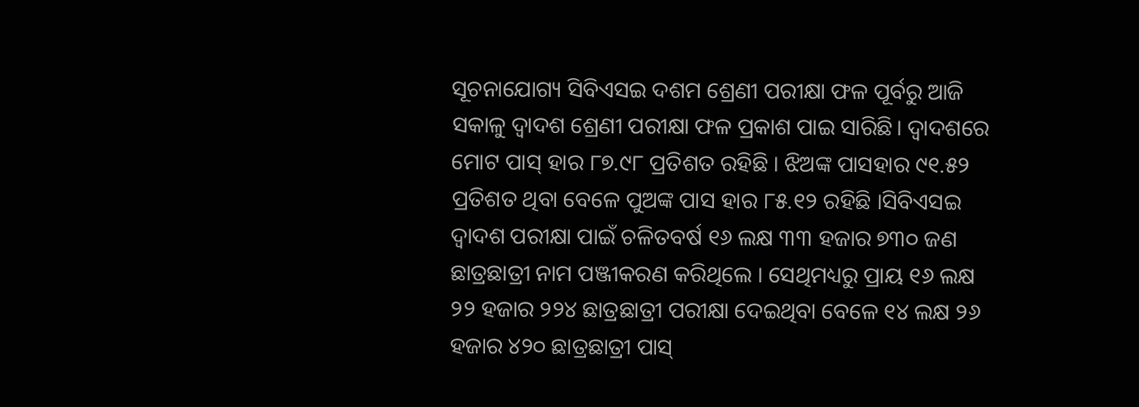ସୂଚନାଯୋଗ୍ୟ ସିବିଏସଇ ଦଶମ ଶ୍ରେଣୀ ପରୀକ୍ଷା ଫଳ ପୂର୍ବରୁ ଆଜି ସକାଳୁ ଦ୍ବାଦଶ ଶ୍ରେଣୀ ପରୀକ୍ଷା ଫଳ ପ୍ରକାଶ ପାଇ ସାରିଛି। ଦ୍ବାଦଶରେ ମୋଟ ପାସ୍ ହାର ୮୭.୯୮ ପ୍ରତିଶତ ରହିଛି । ଝିଅଙ୍କ ପାସହାର ୯୧.୫୨ ପ୍ରତିଶତ ଥିବା ବେଳେ ପୁଅଙ୍କ ପାସ ହାର ୮୫.୧୨ ରହିଛି ।ସିବିଏସଇ ଦ୍ୱାଦଶ ପରୀକ୍ଷା ପାଇଁ ଚଳିତବର୍ଷ ୧୬ ଲକ୍ଷ ୩୩ ହଜାର ୭୩୦ ଜଣ ଛାତ୍ରଛାତ୍ରୀ ନାମ ପଞ୍ଜୀକରଣ କରିଥିଲେ । ସେଥିମଧ୍ୟରୁ ପ୍ରାୟ ୧୬ ଲକ୍ଷ ୨୨ ହଜାର ୨୨୪ ଛାତ୍ରଛାତ୍ରୀ ପରୀକ୍ଷା ଦେଇଥିବା ବେଳେ ୧୪ ଲକ୍ଷ ୨୬ ହଜାର ୪୨୦ ଛାତ୍ରଛାତ୍ରୀ ପାସ୍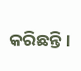କରିଛନ୍ତି।